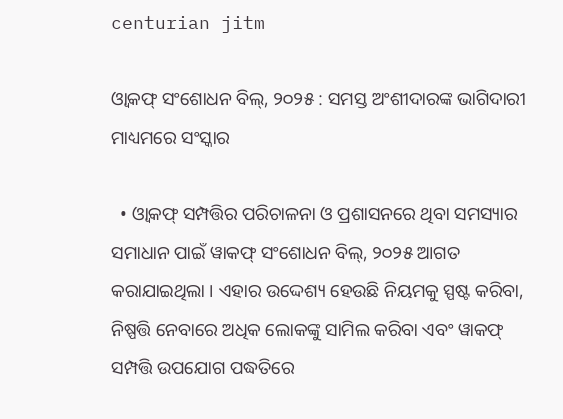centurian jitm

ଓ୍ଵାକଫ୍ ସଂଶୋଧନ ବିଲ୍, ୨୦୨୫ : ସମସ୍ତ ଅଂଶୀଦାରଙ୍କ ଭାଗିଦାରୀ ମାଧ୍ୟମରେ ସଂସ୍କାର

  • ଓ୍ଵାକଫ୍ ସମ୍ପତ୍ତିର ପରିଚାଳନା ଓ ପ୍ରଶାସନରେ ଥିବା ସମସ୍ୟାର ସମାଧାନ ପାଇଁ ୱାକଫ୍ ସଂଶୋଧନ ବିଲ୍, ୨୦୨୫ ଆଗତ କରାଯାଇଥିଲା । ଏହାର ଉଦ୍ଦେଶ୍ୟ ହେଉଛି ନିୟମକୁ ସ୍ପଷ୍ଟ କରିବା, ନିଷ୍ପତ୍ତି ନେବାରେ ଅଧିକ ଲୋକଙ୍କୁ ସାମିଲ କରିବା ଏବଂ ୱାକଫ୍ ସମ୍ପତ୍ତି ଉପଯୋଗ ପଦ୍ଧତିରେ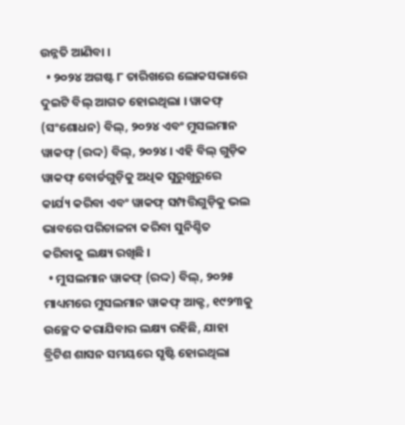ଉନ୍ନତି ଆଣିବା ।
  • ୨୦୨୪ ଅଗଷ୍ଟ ୮ ତାରିଖରେ ଲୋକସଭାରେ ଦୁଇଟି ବିଲ୍ ଆଗତ ହୋଇଥିଲା । ୱାକଫ୍ (ସଂଶୋଧନ) ବିଲ୍, ୨୦୨୪ ଏବଂ ମୁସଲମାନ ୱାକଫ୍ (ରଦ୍ଦ) ବିଲ୍, ୨୦୨୪ । ଏହି ବିଲ୍ ଗୁଡ଼ିକ ୱାକଫ୍ ବୋର୍ଡଗୁଡ଼ିକୁ ଅଧିକ ସୁରୁଖୁରୁରେ କାର୍ଯ୍ୟ କରିବା ଏବଂ ୱାକଫ୍ ସମ୍ପତ୍ତିଗୁଡ଼ିକୁ ଭଲ ଭାବରେ ପରିଚାଳନା କରିବା ସୁନିଶ୍ଚିତ କରିବାକୁ ଲକ୍ଷ୍ୟ ରଖିଛି ।
  • ମୁସଲମାନ ୱାକଫ୍ (ରଦ୍ଦ) ବିଲ୍, ୨୦୨୫ ମାଧ୍ୟମରେ ମୁସଲମାନ ୱାକଫ୍ ଆକ୍ଟ, ୧୯୨୩କୁ ଉଚ୍ଛେଦ କରାଯିବାର ଲକ୍ଷ୍ୟ ରହିଛି, ଯାହା ବ୍ରିଟିଶ ଶାସନ ସମୟରେ ସୃଷ୍ଟି ହୋଇଥିଲା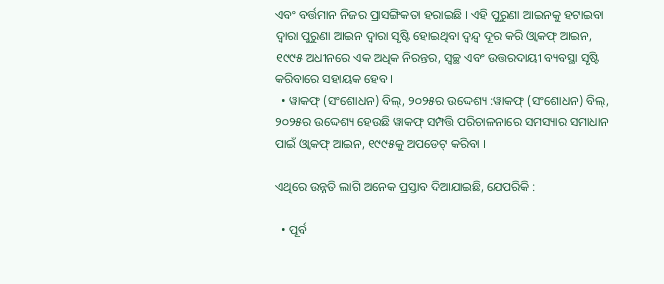ଏବଂ ବର୍ତ୍ତମାନ ନିଜର ପ୍ରାସଙ୍ଗିକତା ହରାଇଛି । ଏହି ପୁରୁଣା ଆଇନକୁ ହଟାଇବା ଦ୍ୱାରା ପୁରୁଣା ଆଇନ ଦ୍ୱାରା ସୃଷ୍ଟି ହୋଇଥିବା ଦ୍ୱନ୍ଦ୍ୱ ଦୂର କରି ଓ୍ଵାକଫ୍ ଆଇନ, ୧୯୯୫ ଅଧୀନରେ ଏକ ଅଧିକ ନିରନ୍ତର, ସ୍ୱଚ୍ଛ ଏବଂ ଉତ୍ତରଦାୟୀ ବ୍ୟବସ୍ଥା ସୃଷ୍ଟି କରିବାରେ ସହାୟକ ହେବ ।
  • ୱାକଫ୍ (ସଂଶୋଧନ) ବିଲ୍, ୨୦୨୫ର ଉଦ୍ଦେଶ୍ୟ :ୱାକଫ୍ (ସଂଶୋଧନ) ବିଲ୍, ୨୦୨୫ର ଉଦ୍ଦେଶ୍ୟ ହେଉଛି ୱାକଫ୍ ସମ୍ପତ୍ତି ପରିଚାଳନାରେ ସମସ୍ୟାର ସମାଧାନ ପାଇଁ ଓ୍ଵାକଫ୍ ଆଇନ, ୧୯୯୫କୁ ଅପଡେଟ୍ କରିବା ।

ଏଥିରେ ଉନ୍ନତି ଲାଗି ଅନେକ ପ୍ରସ୍ତାବ ଦିଆଯାଇଛି, ଯେପରିକି :

  • ପୂର୍ବ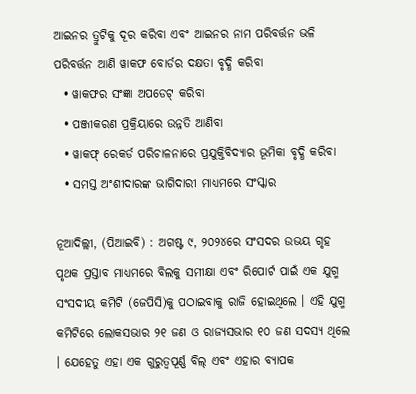ଆଇନର ତ୍ରୁଟିକୁ ଦୂର କରିବା ଏବଂ ଆଇନର ନାମ ପରିବର୍ତ୍ତନ ଭଳି ପରିବର୍ତ୍ତନ ଆଣି ୱାକଫ ବୋର୍ଡର ଦକ୍ଷତା ବୃଦ୍ଧି କରିବା
  • ୱାକଫର ସଂଜ୍ଞା ଅପଡେଟ୍ କରିବା
  • ପଞ୍ଜୀକରଣ ପ୍ରକ୍ରିୟାରେ ଉନ୍ନତି ଆଣିବା
  • ୱାକଫ୍ ରେକର୍ଡ ପରିଚାଳନାରେ ପ୍ରଯୁକ୍ତିବିଦ୍ୟାର ଭୂମିକା ବୃଦ୍ଧି କରିବା
  • ସମସ୍ତ ଅଂଶୀଦାରଙ୍କ ଭାଗିଦାରୀ ମାଧ୍ୟମରେ ସଂସ୍କାର

ନୂଆଦିଲ୍ଲୀ, (ପିଆଇବି) : ଅଗଷ୍ଟ ୯, ୨୦୨୪ରେ ସଂସଦର ଉଭୟ ଗୃହ ପୃଥକ ପ୍ରସ୍ତାବ ମାଧ୍ୟମରେ ବିଲକୁ ସମୀକ୍ଷା ଏବଂ ରିପୋର୍ଟ ପାଇଁ ଏକ ଯୁଗ୍ମ ସଂସଦୀୟ କମିଟି (ଜେପିସି)କୁ ପଠାଇବାକୁ ରାଜି ହୋଇଥିଲେ । ଏହି ଯୁଗ୍ମ କମିଟିରେ ଲୋକସଭାର ୨୧ ଜଣ ଓ ରାଜ୍ୟସଭାର ୧୦ ଜଣ ସଦସ୍ୟ ଥିଲେ । ଯେହେତୁ ଏହା ଏକ ଗୁରୁତ୍ୱପୂର୍ଣ୍ଣ ବିଲ୍ ଏବଂ ଏହାର ବ୍ୟାପକ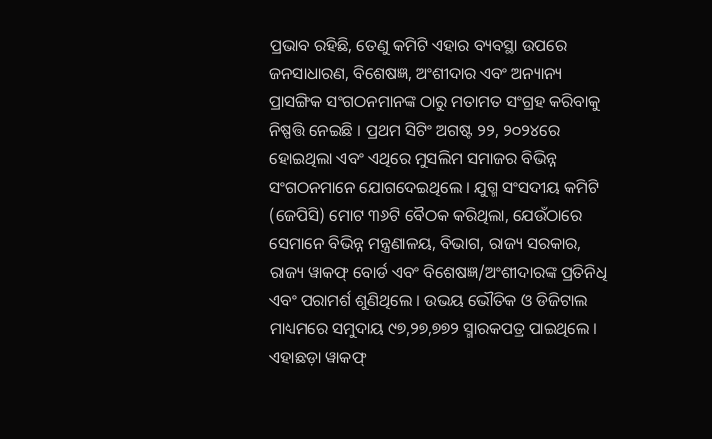ପ୍ରଭାବ ରହିଛି, ତେଣୁ କମିଟି ଏହାର ବ୍ୟବସ୍ଥା ଉପରେ ଜନସାଧାରଣ, ବିଶେଷଜ୍ଞ, ଅଂଶୀଦାର ଏବଂ ଅନ୍ୟାନ୍ୟ ପ୍ରାସଙ୍ଗିକ ସଂଗଠନମାନଙ୍କ ଠାରୁ ମତାମତ ସଂଗ୍ରହ କରିବାକୁ ନିଷ୍ପତ୍ତି ନେଇଛି । ପ୍ରଥମ ସିଟିଂ ଅଗଷ୍ଟ ୨୨, ୨୦୨୪ରେ ହୋଇଥିଲା ଏବଂ ଏଥିରେ ମୁସଲିମ ସମାଜର ବିଭିନ୍ନ ସଂଗଠନମାନେ ଯୋଗଦେଇଥିଲେ । ଯୁଗ୍ମ ସଂସଦୀୟ କମିଟି (ଜେପିସି) ମୋଟ ୩୬ଟି ବୈଠକ କରିଥିଲା, ଯେଉଁଠାରେ ସେମାନେ ବିଭିନ୍ନ ମନ୍ତ୍ରଣାଳୟ, ବିଭାଗ, ରାଜ୍ୟ ସରକାର, ରାଜ୍ୟ ୱାକଫ୍ ବୋର୍ଡ ଏବଂ ବିଶେଷଜ୍ଞ/ଅଂଶୀଦାରଙ୍କ ପ୍ରତିନିଧି ଏବଂ ପରାମର୍ଶ ଶୁଣିଥିଲେ । ଉଭୟ ଭୌତିକ ଓ ଡିଜିଟାଲ ମାଧ୍ୟମରେ ସମୁଦାୟ ୯୭,୨୭,୭୭୨ ସ୍ମାରକପତ୍ର ପାଇଥିଲେ । ଏହାଛଡ଼ା ୱାକଫ୍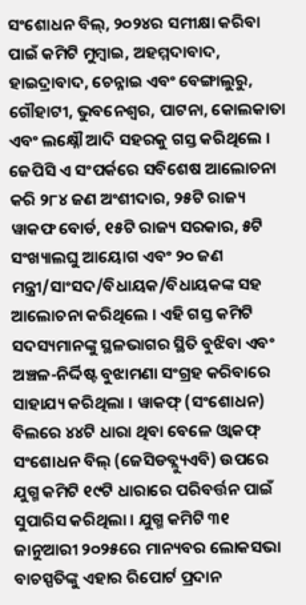ସଂଶୋଧନ ବିଲ୍, ୨୦୨୪ର ସମୀକ୍ଷା କରିବା ପାଇଁ କମିଟି ମୁମ୍ବାଇ, ଅହମ୍ମଦାବାଦ, ହାଇଦ୍ରାବାଦ, ଚେନ୍ନାଇ ଏବଂ ବେଙ୍ଗାଲୁରୁ, ଗୌହାଟୀ, ଭୁବନେଶ୍ୱର, ପାଟନା, କୋଲକାତା ଏବଂ ଲକ୍ଷ୍ନୌ ଆଦି ସହରକୁ ଗସ୍ତ କରିଥିଲେ । ଜେପିସି ଏ ସଂପର୍କରେ ସବିଶେଷ ଆଲୋଚନା କରି ୨୮୪ ଜଣ ଅଂଶୀଦାର, ୨୫ଟି ରାଜ୍ୟ ୱାକଫ ବୋର୍ଡ, ୧୫ଟି ରାଜ୍ୟ ସରକାର, ୫ଟି ସଂଖ୍ୟାଲଘୁ ଆୟୋଗ ଏବଂ ୨୦ ଜଣ ମନ୍ତ୍ରୀ/ସାଂସଦ/ବିଧାୟକ/ବିଧାୟକଙ୍କ ସହ ଆଲୋଚନା କରିଥିଲେ । ଏହି ଗସ୍ତ କମିଟି ସଦସ୍ୟମାନଙ୍କୁ ସ୍ଥଳଭାଗର ସ୍ଥିତି ବୁଝିବା ଏବଂ ଅଞ୍ଚଳ-ନିର୍ଦ୍ଦିଷ୍ଟ ବୁଝାମଣା ସଂଗ୍ରହ କରିବାରେ ସାହାଯ୍ୟ କରିଥିଲା । ୱାକଫ୍ (ସଂଶୋଧନ) ବିଲରେ ୪୪ଟି ଧାରା ଥିବା ବେଳେ ଓ୍ଵାକଫ୍ ସଂଶୋଧନ ବିଲ୍ (ଜେସିଡବ୍ଲ୍ୟୁଏବି) ଉପରେ ଯୁଗ୍ମ କମିଟି ୧୯ଟି ଧାରାରେ ପରିବର୍ତ୍ତନ ପାଇଁ ସୁପାରିସ କରିଥିଲା । ଯୁଗ୍ମ କମିଟି ୩୧ ଜାନୁଆରୀ ୨୦୨୫ରେ ମାନ୍ୟବର ଲୋକସଭା ବାଚସ୍ପତିଙ୍କୁ ଏହାର ରିପୋର୍ଟ ପ୍ରଦାନ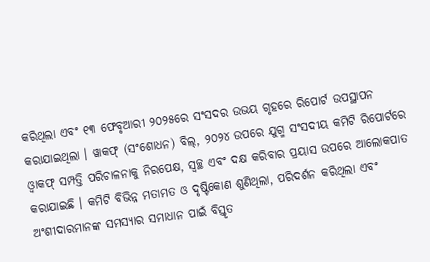କରିଥିଲା ଏବଂ ୧୩ ଫେବୃଆରୀ ୨୦୨୫ରେ ସଂସଦର ଉଭୟ ଗୃହରେ ରିପୋର୍ଟ ଉପସ୍ଥାପନ କରାଯାଇଥିଲା । ୱାକଫ୍ (ସଂଶୋଧନ) ବିଲ୍, ୨୦୨୪ ଉପରେ ଯୁଗ୍ମ ସଂସଦୀୟ କମିଟି ରିପୋର୍ଟରେ ଓ୍ଵାକଫ୍ ସମ୍ପତ୍ତି ପରିଚାଳନାକୁ ନିରପେକ୍ଷ, ସ୍ୱଚ୍ଛ ଏବଂ ଦକ୍ଷ କରିବାର ପ୍ରୟାସ ଉପରେ ଆଲୋକପାତ କରାଯାଇଛି । କମିଟି ବିଭିନ୍ନ ମତାମତ ଓ ଦୃଷ୍ଟିକୋଣ ଶୁଣିଥିଲା, ପରିଦର୍ଶନ କରିଥିଲା ଏବଂ ଅଂଶୀଦାରମାନଙ୍କ ସମସ୍ୟାର ସମାଧାନ ପାଇଁ ବିସ୍ତୃତ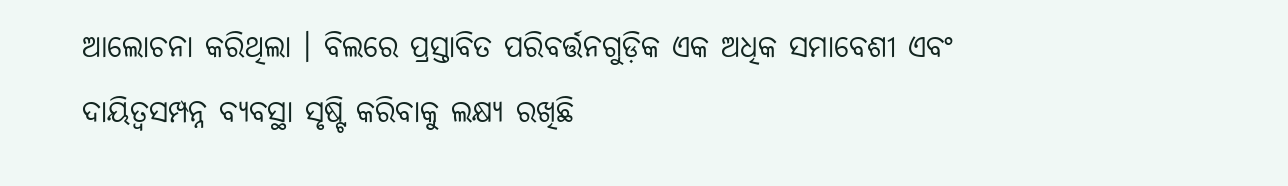ଆଲୋଚନା କରିଥିଲା । ବିଲରେ ପ୍ରସ୍ତାବିତ ପରିବର୍ତ୍ତନଗୁଡ଼ିକ ଏକ ଅଧିକ ସମାବେଶୀ ଏବଂ ଦାୟିତ୍ୱସମ୍ପନ୍ନ ବ୍ୟବସ୍ଥା ସୃଷ୍ଟି କରିବାକୁ ଲକ୍ଷ୍ୟ ରଖିଛି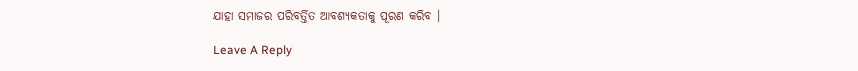ଯାହା ସମାଜର ପରିବର୍ତ୍ତିତ ଆବଶ୍ୟକତାକୁ ପୂରଣ କରିବ ।

Leave A Reply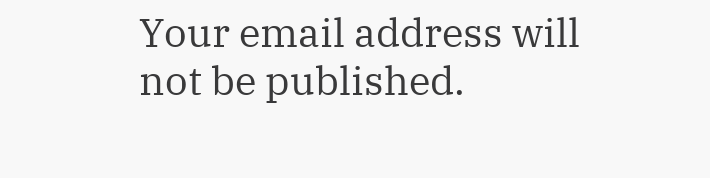Your email address will not be published.